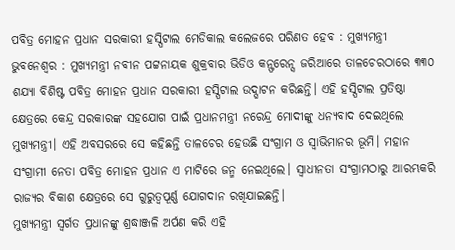ପବିତ୍ର ମୋହନ ପ୍ରଧାନ ସରକାରୀ ହସ୍ପିଟାଲ ମେଡିକାଲ କଲେଜରେ ପରିଣତ ହେବ : ମୁଖ୍ୟମନ୍ତ୍ରୀ
ଭୁବନେଶ୍ୱର : ମୁଖ୍ୟମନ୍ତ୍ରୀ ନବୀନ ପଟ୍ଟନାୟକ ଶୁକ୍ରବାର ଭିଡିଓ କନ୍ଫରେନ୍ସ ଜରିଆରେ ତାଳଚେରଠାରେ ୩୩୦ ଶଯ୍ୟା ବିଶିଷ୍ଟ ପବିତ୍ର ମୋହନ ପ୍ରଧାନ ସରକାରୀ ହସ୍ପିଟାଲ ଉଦ୍ଘାଟନ କରିଛନ୍ତି। ଏହି ହସ୍ପିଟାଲ ପ୍ରତିଷ୍ଠା କ୍ଷେତ୍ରରେ କେନ୍ଦ୍ର ସରକାରଙ୍କ ସହଯୋଗ ପାଇଁ ପ୍ରଧାନମନ୍ତ୍ରୀ ନରେନ୍ଦ୍ର ମୋଦୀଙ୍କୁ ଧନ୍ୟବାଦ ଦେଇଥିଲେ ମୁଖ୍ୟମନ୍ତ୍ରୀ। ଏହି ଅବସରରେ ସେ କହିଛନ୍ତି ତାଳଚେର ହେଉଛି ସଂଗ୍ରାମ ଓ ସ୍ୱାଭିମାନର ଭୂମି। ମହାନ ସଂଗ୍ରାମୀ ନେତା ପବିତ୍ର ମୋହନ ପ୍ରଧାନ ଏ ମାଟିରେ ଜନ୍ମ ନେଇଥିଲେ। ସ୍ୱାଧୀନତା ସଂଗ୍ରାମଠାରୁ ଆରମ୍ଭକରି ରାଜ୍ୟର ବିକାଶ କ୍ଷେତ୍ରରେ ସେ ଗୁରୁତ୍ୱପୂର୍ଣ୍ଣ ଯୋଗଦାନ ରଖିଯାଇଛନ୍ତି।
ମୁଖ୍ୟମନ୍ତ୍ରୀ ସ୍ୱର୍ଗତ ପ୍ରଧାନଙ୍କୁ ଶ୍ରଦ୍ଧାଞ୍ଜଳି ଅର୍ପଣ କରି ଏହି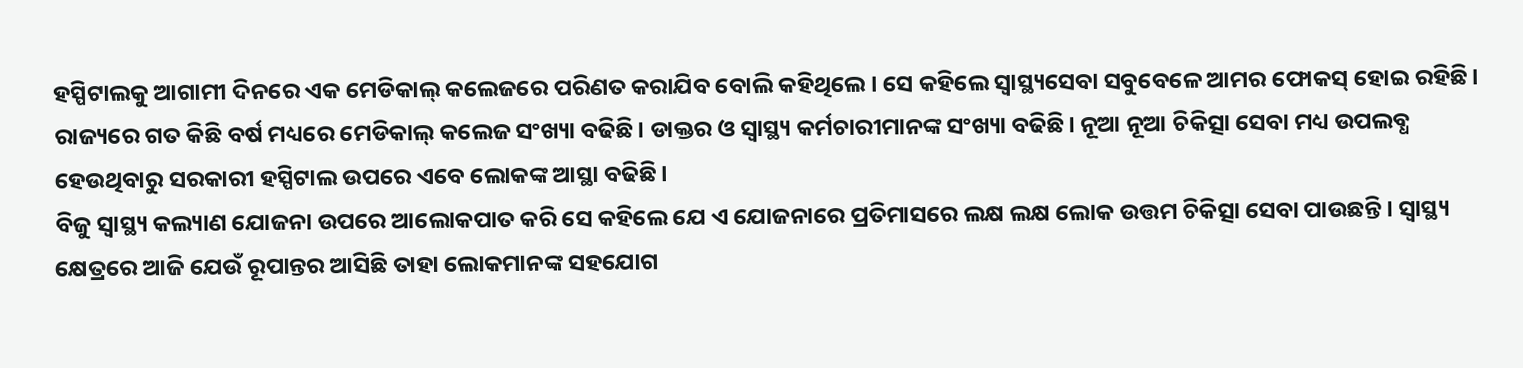ହସ୍ପିଟାଲକୁ ଆଗାମୀ ଦିନରେ ଏକ ମେଡିକାଲ୍ କଲେଜରେ ପରିଣତ କରାଯିବ ବୋଲି କହିଥିଲେ। ସେ କହିଲେ ସ୍ୱାସ୍ଥ୍ୟସେବା ସବୁବେଳେ ଆମର ଫୋକସ୍ ହୋଇ ରହିଛି। ରାଜ୍ୟରେ ଗତ କିଛି ବର୍ଷ ମଧ୍ୟରେ ମେଡିକାଲ୍ କଲେଜ ସଂଖ୍ୟା ବଢିଛି। ଡାକ୍ତର ଓ ସ୍ୱାସ୍ଥ୍ୟ କର୍ମଚାରୀମାନଙ୍କ ସଂଖ୍ୟା ବଢିଛି। ନୂଆ ନୂଆ ଚିକିତ୍ସା ସେବା ମଧ୍ୟ ଉପଲବ୍ଧ ହେଉଥିବାରୁ ସରକାରୀ ହସ୍ପିଟାଲ ଉପରେ ଏବେ ଲୋକଙ୍କ ଆସ୍ଥା ବଢିଛି।
ବିଜୁ ସ୍ୱାସ୍ଥ୍ୟ କଲ୍ୟାଣ ଯୋଜନା ଉପରେ ଆଲୋକପାତ କରି ସେ କହିଲେ ଯେ ଏ ଯୋଜନାରେ ପ୍ରତିମାସରେ ଲକ୍ଷ ଲକ୍ଷ ଲୋକ ଉତ୍ତମ ଚିକିତ୍ସା ସେବା ପାଉଛନ୍ତି। ସ୍ୱାସ୍ଥ୍ୟ କ୍ଷେତ୍ରରେ ଆଜି ଯେଉଁ ରୂପାନ୍ତର ଆସିଛି ତାହା ଲୋକମାନଙ୍କ ସହଯୋଗ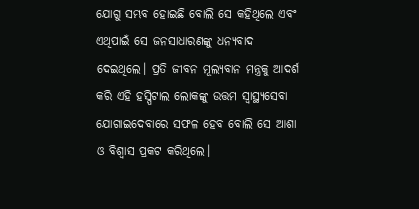ଯୋଗୁ ସମ୍ଭବ ହୋଇଛି ବୋଲି ସେ କହିଥିଲେ ଏବଂ ଏଥିପାଇଁ ସେ ଜନସାଧାରଣଙ୍କୁ ଧନ୍ୟବାଦ ଦେଇଥିଲେ। ପ୍ରତି ଜୀବନ ମୂଲ୍ୟବାନ ମନ୍ତ୍ରକୁ ଆଦର୍ଶ କରି ଏହି ହସ୍ପିଟାଲ ଲୋକଙ୍କୁ ଉତ୍ତମ ସ୍ୱାସ୍ଥ୍ୟସେବା ଯୋଗାଇଦେବାରେ ସଫଳ ହେବ ବୋଲି ସେ ଆଶା ଓ ବିଶ୍ୱାସ ପ୍ରକଟ କରିଥିଲେ।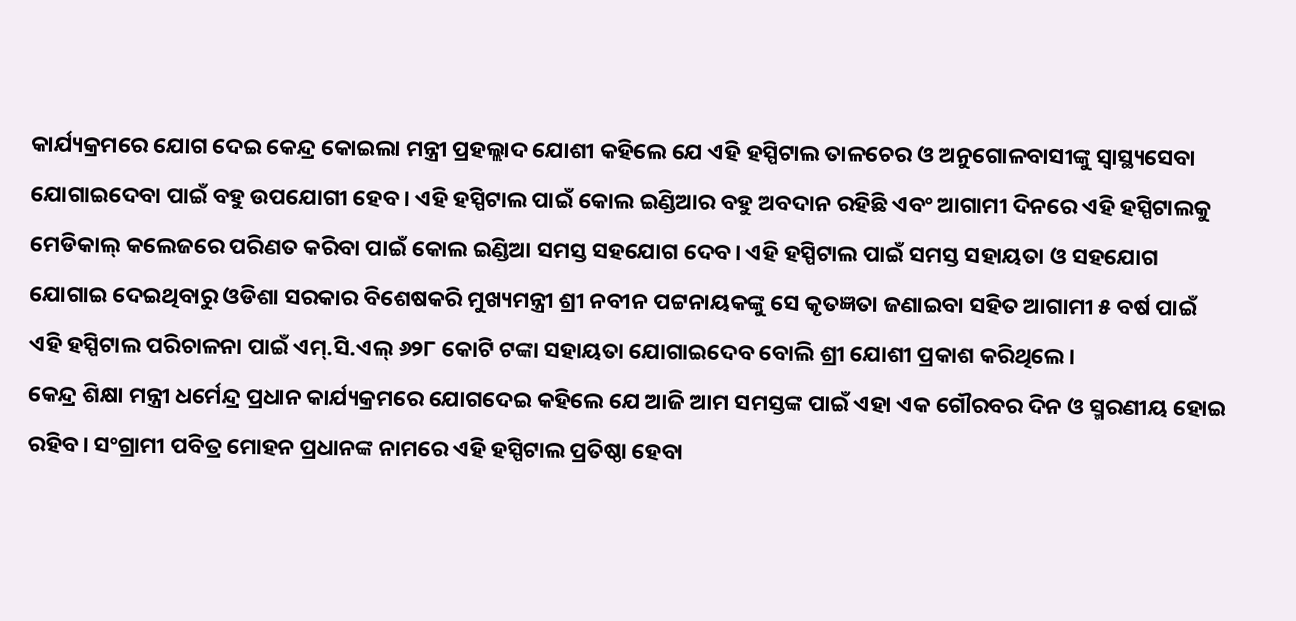କାର୍ଯ୍ୟକ୍ରମରେ ଯୋଗ ଦେଇ କେନ୍ଦ୍ର କୋଇଲା ମନ୍ତ୍ରୀ ପ୍ରହଲ୍ଲାଦ ଯୋଶୀ କହିଲେ ଯେ ଏହି ହସ୍ପିଟାଲ ତାଳଚେର ଓ ଅନୁଗୋଳବାସୀଙ୍କୁ ସ୍ୱାସ୍ଥ୍ୟସେବା ଯୋଗାଇଦେବା ପାଇଁ ବହୁ ଉପଯୋଗୀ ହେବ । ଏହି ହସ୍ପିଟାଲ ପାଇଁ କୋଲ ଇଣ୍ଡିଆର ବହୁ ଅବଦାନ ରହିଛି ଏବଂ ଆଗାମୀ ଦିନରେ ଏହି ହସ୍ପିଟାଲକୁ ମେଡିକାଲ୍ କଲେଜରେ ପରିଣତ କରିବା ପାଇଁ କୋଲ ଇଣ୍ଡିଆ ସମସ୍ତ ସହଯୋଗ ଦେବ। ଏହି ହସ୍ପିଟାଲ ପାଇଁ ସମସ୍ତ ସହାୟତା ଓ ସହଯୋଗ ଯୋଗାଇ ଦେଇଥିବାରୁ ଓଡିଶା ସରକାର ବିଶେଷକରି ମୁଖ୍ୟମନ୍ତ୍ରୀ ଶ୍ରୀ ନବୀନ ପଟ୍ଟନାୟକଙ୍କୁ ସେ କୃତଜ୍ଞତା ଜଣାଇବା ସହିତ ଆଗାମୀ ୫ ବର୍ଷ ପାଇଁ ଏହି ହସ୍ପିଟାଲ ପରିଚାଳନା ପାଇଁ ଏମ୍.ସି.ଏଲ୍ ୬୨୮ କୋଟି ଟଙ୍କା ସହାୟତା ଯୋଗାଇଦେବ ବୋଲି ଶ୍ରୀ ଯୋଶୀ ପ୍ରକାଶ କରିଥିଲେ।
କେନ୍ଦ୍ର ଶିକ୍ଷା ମନ୍ତ୍ରୀ ଧର୍ମେନ୍ଦ୍ର ପ୍ରଧାନ କାର୍ଯ୍ୟକ୍ରମରେ ଯୋଗଦେଇ କହିଲେ ଯେ ଆଜି ଆମ ସମସ୍ତଙ୍କ ପାଇଁ ଏହା ଏକ ଗୌରବର ଦିନ ଓ ସ୍ମରଣୀୟ ହୋଇ ରହିବ। ସଂଗ୍ରାମୀ ପବିତ୍ର ମୋହନ ପ୍ରଧାନଙ୍କ ନାମରେ ଏହି ହସ୍ପିଟାଲ ପ୍ରତିଷ୍ଠା ହେବା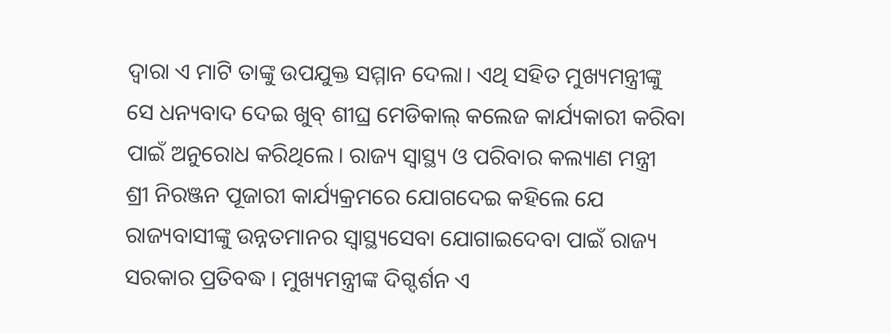ଦ୍ୱାରା ଏ ମାଟି ତାଙ୍କୁ ଉପଯୁକ୍ତ ସମ୍ମାନ ଦେଲା। ଏଥି ସହିତ ମୁଖ୍ୟମନ୍ତ୍ରୀଙ୍କୁ ସେ ଧନ୍ୟବାଦ ଦେଇ ଖୁବ୍ ଶୀଘ୍ର ମେଡିକାଲ୍ କଲେଜ କାର୍ଯ୍ୟକାରୀ କରିବା ପାଇଁ ଅନୁରୋଧ କରିଥିଲେ। ରାଜ୍ୟ ସ୍ୱାସ୍ଥ୍ୟ ଓ ପରିବାର କଲ୍ୟାଣ ମନ୍ତ୍ରୀ ଶ୍ରୀ ନିରଞ୍ଜନ ପୂଜାରୀ କାର୍ଯ୍ୟକ୍ରମରେ ଯୋଗଦେଇ କହିଲେ ଯେ ରାଜ୍ୟବାସୀଙ୍କୁ ଉନ୍ନତମାନର ସ୍ୱାସ୍ଥ୍ୟସେବା ଯୋଗାଇଦେବା ପାଇଁ ରାଜ୍ୟ ସରକାର ପ୍ରତିବଦ୍ଧ। ମୁଖ୍ୟମନ୍ତ୍ରୀଙ୍କ ଦିଗ୍ଦର୍ଶନ ଏ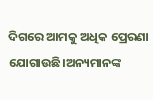ଦିଗରେ ଆମକୁ ଅଧିକ ପ୍ରେରଣା ଯୋଗାଉଛି।ଅନ୍ୟମାନଙ୍କ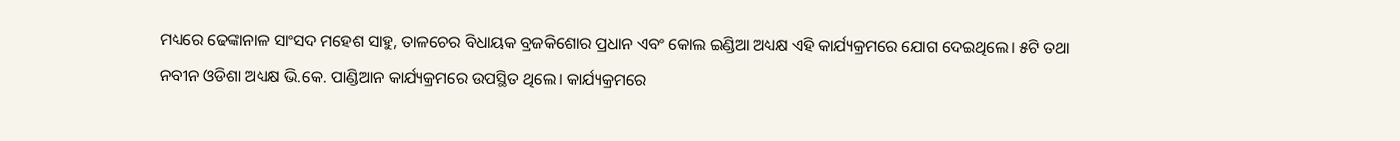ମଧ୍ୟରେ ଢେଙ୍କାନାଳ ସାଂସଦ ମହେଶ ସାହୁ, ତାଳଚେର ବିଧାୟକ ବ୍ରଜକିଶୋର ପ୍ରଧାନ ଏବଂ କୋଲ ଇଣ୍ଡିଆ ଅଧ୍ୟକ୍ଷ ଏହି କାର୍ଯ୍ୟକ୍ରମରେ ଯୋଗ ଦେଇଥିଲେ। ୫ଟି ତଥା ନବୀନ ଓଡିଶା ଅଧ୍ୟକ୍ଷ ଭି.କେ. ପାଣ୍ଡିଆନ କାର୍ଯ୍ୟକ୍ରମରେ ଉପସ୍ଥିତ ଥିଲେ। କାର୍ଯ୍ୟକ୍ରମରେ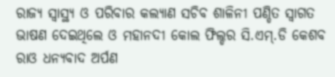ରାଜ୍ୟ ସ୍ୱାସ୍ଥ୍ୟ ଓ ପରିବାର କଲ୍ୟାଣ ସଚିବ ଶାଳିନୀ ପଣ୍ଡିତ ସ୍ୱାଗତ ଭାଷଣ ଦେଇଥିଲେ ଓ ମହାନଦୀ କୋଲ ଫିଲ୍ଡର ସି.ଏମ୍.ଡି କେଶବ ରାଓ ଧନ୍ୟବାଦ ଅର୍ପଣ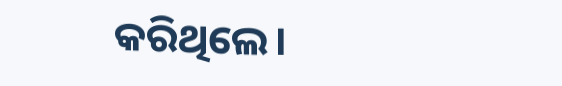କରିଥିଲେ।